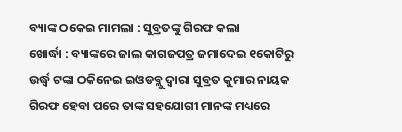ବ୍ୟାଙ୍କ ଠକେଇ ମାମଲା : ସୁବ୍ରତଙ୍କୁ ଗିରଫ କଲା
ଖୋର୍ଦ୍ଧା : ବ୍ୟାଙ୍କରେ ଜାଲ କାଗଜପତ୍ର ଜମାଦେଇ ୧କୋଟିରୁ ଉର୍ଦ୍ଧ୍ୱ ଟଙ୍କା ଠକିନେଇ ଇଓଡବ୍ଲୁ ଦ୍ୱାରା ସୁବ୍ରତ କୁମାର ନାୟକ ଗିରଫ ହେବା ପରେ ତାଙ୍କ ସହଯୋଗୀ ମାନଙ୍କ ମଧ୍ୟରେ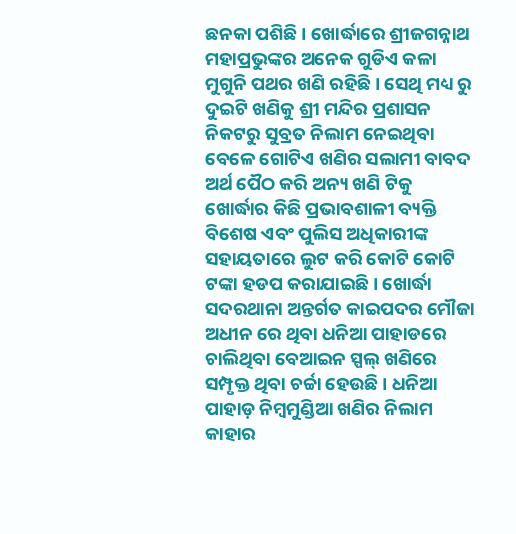ଛନକା ପଶିଛି । ଖୋର୍ଦ୍ଧାରେ ଶ୍ରୀଜଗନ୍ନାଥ ମହାପ୍ରଭୁଙ୍କର ଅନେକ ଗୁଡିଏ କଳା ମୁଗୁନି ପଥର ଖଣି ରହିଛି । ସେଥି ମଧ୍ୟ ରୁ ଦୁଇଟି ଖଣିକୁ ଶ୍ରୀ ମନ୍ଦିର ପ୍ରଶାସନ ନିକଟରୁ ସୁବ୍ରତ ନିଲାମ ନେଇଥିବା ବେଳେ ଗୋଟିଏ ଖଣିର ସଲାମୀ ବାବଦ ଅର୍ଥ ପୈଠ କରି ଅନ୍ୟ ଖଣି ଟିକୁ ଖୋର୍ଦ୍ଧାର କିଛି ପ୍ରଭାବଶାଳୀ ବ୍ୟକ୍ତି ବିଶେଷ ଏବଂ ପୁଲିସ ଅଧିକାରୀଙ୍କ ସହାୟତାରେ ଲୁଟ କରି କୋଟି କୋଟି ଟଙ୍କା ହଡପ କରାଯାଇଛି । ଖୋର୍ଦ୍ଧା ସଦରଥାନା ଅନ୍ତର୍ଗତ କାଇପଦର ମୌଜା ଅଧୀନ ରେ ଥିବା ଧନିଆ ପାହାଡରେ ଚାଲିଥିବା ବେଆଇନ ସ୍ପଲ୍ ଖଣିରେ ସମ୍ପୃକ୍ତ ଥିବା ଚର୍ଚ୍ଚା ହେଉଛି । ଧନିଆ ପାହାଡ଼ ନିମ୍ବମୁଣ୍ଡିଆ ଖଣିର ନିଲାମ କାହାର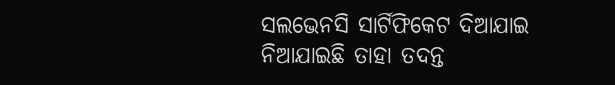ସଲଭେନସି ସାର୍ଟିଫିକେଟ ଦିଆଯାଇ ନିଆଯାଇଛି ତାହା ତଦନ୍ତ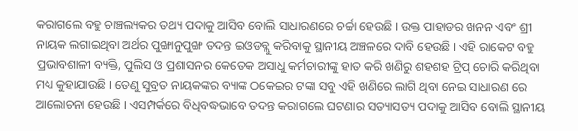କରାଗଲେ ବହୁ ଚାଞ୍ଚଲ୍ୟକର ତଥ୍ୟ ପଦାକୁ ଆସିବ ବୋଲି ସାଧାରଣରେ ଚର୍ଚ୍ଚା ହେଉଛି । ଉକ୍ତ ପାହାଡର ଖନନ ଏବଂ ଶ୍ରୀ ନାୟକ ଲଗାଇଥିବା ଅର୍ଥର ପୁଙ୍ଖାନୁପୁଙ୍ଖ ତଦନ୍ତ ଇଓଡବ୍ଲୁ କରିବାକୁ ସ୍ଥାନୀୟ ଅଞ୍ଚଳରେ ଦାବି ହେଉଛି । ଏହି ରାକେଟ ବହୁ ପ୍ରଭାବଶାଳୀ ବ୍ୟକ୍ତି, ପୁଲିସ ଓ ପ୍ରଶାସନର କେତେକ ଅସାଧୁ କର୍ମଚାରୀଙ୍କୁ ହାତ କରି ଖଣିରୁ ଶହଶହ ଟ୍ରିପ୍ ଚୋରି କରିଥିବା ମଧ୍ୟ କୁହାଯାଉଛି । ତେଣୁ ସୁବ୍ରତ ନାୟକଙ୍କର ବ୍ୟାଙ୍କ ଠକେଇର ଟଙ୍କା ସବୁ ଏହି ଖଣିରେ ଲାଗି ଥିବା ନେଇ ସାଧାରଣ ରେ ଆଲୋଚନା ହେଉଛି । ଏସମ୍ପର୍କରେ ବିଧିବଦ୍ଧଭାବେ ତଦନ୍ତ କରାଗଲେ ଘଟଣାର ସତ୍ୟାସତ୍ୟ ପଦାକୁ ଆସିବ ବୋଲି ସ୍ଥାନୀୟ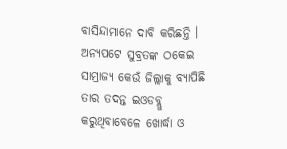ବାସିନ୍ଦାମାନେ ଦାବି କରିଛନ୍ତି । ଅନ୍ୟପଟେ ସୁବ୍ରତଙ୍କ ଠକେଇ ସାମ୍ରାଜ୍ୟ କେଉଁ ଜିଲ୍ଲାକୁ ବ୍ୟାପିଛି ତାର ତଦନ୍ତ ଇଓଡବ୍ଲୁ କରୁଥିବାବେଳେ ଖୋର୍ଦ୍ଧା ଓ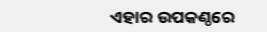ଏହାର ଉପକଣ୍ଠରେ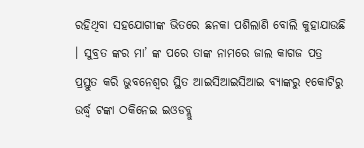ରହିଥିବା ସହଯୋଗୀଙ୍କ ଭିତରେ ଛନକା ପଶିଲାଣି ବୋଲି କୁହାଯାଉଛି । ସୁବ୍ରତ ଙ୍କର ମା’ ଙ୍କ ପରେ ତାଙ୍କ ନାମରେ ଜାଲ କାଗଜ ପତ୍ର ପ୍ରସ୍ତୁତ କରି ଭୁବନେଶ୍ୱର ସ୍ଥିତ ଆଇସିଆଇସିଆଇ ବ୍ୟାଙ୍କରୁ ୧କୋଟିରୁ ଉର୍ଦ୍ଧ୍ୱ ଟଙ୍କା ଠକିନେଇ ଇଓଡବ୍ଲୁ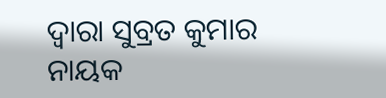ଦ୍ୱାରା ସୁବ୍ରତ କୁମାର ନାୟକ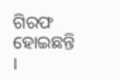ଗିରଫ ହୋଇଛନ୍ତି ।